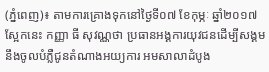(ភ្នំពេញ)៖ តាមការគ្រោងទុកនៅថ្ងៃទី០៧ ខែកុម្ភៈ ឆ្នាំ២០១៧ ស្អែកនេះ កញ្ញា ធី សុវណ្ណថា ប្រធានអង្គការយុវជនដើម្បីសង្គម នឹងចូលបំភ្លឺជូនតំណាងអយ្យការ អមសាលាដំបូង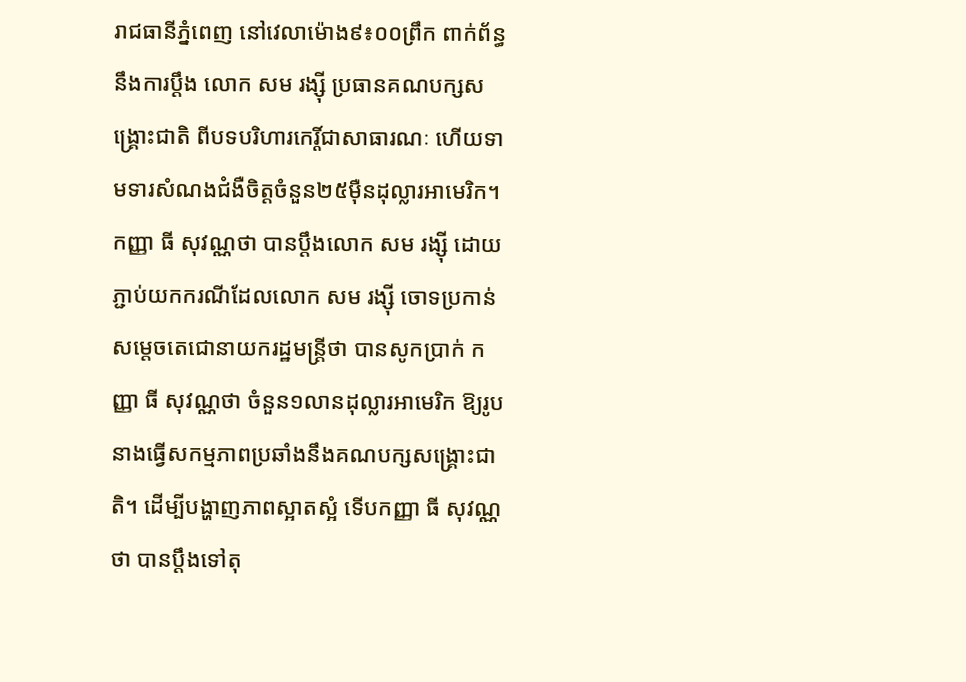រាជធានីភ្នំពេញ នៅវេលាម៉ោង៩៖០០ព្រឹក ពាក់ព័ន្ធនឹងការប្តឹង លោក សម រង្ស៊ី ប្រធានគណបក្សសង្គ្រោះជាតិ ពីបទបរិហារកេរ្តិ៍ជាសាធារណៈ ហើយទាមទារសំណងជំងឺចិត្តចំនួន២៥ម៉ឺនដុល្លារអាមេរិក។
កញ្ញា ធី សុវណ្ណថា បានប្តឹងលោក សម រង្ស៊ី ដោយភ្ជាប់យកករណីដែលលោក សម រង្ស៊ី ចោទប្រកាន់សម្តេចតេជោនាយករដ្ឋមន្ត្រីថា បានសូកប្រាក់ កញ្ញា ធី សុវណ្ណថា ចំនួន១លានដុល្លារអាមេរិក ឱ្យរូបនាងធ្វើសកម្មភាពប្រឆាំងនឹងគណបក្សសង្រ្គោះជាតិ។ ដើម្បីបង្ហាញភាពស្អាតស្អំ ទើបកញ្ញា ធី សុវណ្ណថា បានប្តឹងទៅតុ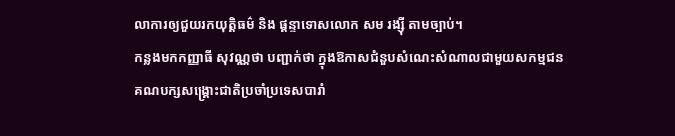លាការឲ្យជួយរកយុត្តិធម៌ និង ផ្តន្ទាទោសលោក សម រង្ស៊ី តាមច្បាប់។
កន្លងមកកញ្ញាធី សុវណ្ណថា បញ្ជាក់ថា ក្នុងឱកាសជំនួបសំណេះសំណាលជាមួយសកម្មជនគណបក្សសង្គ្រោះជាតិប្រចាំប្រទេសបារាំ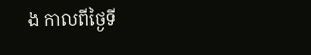ង កាលពីថ្ងៃទី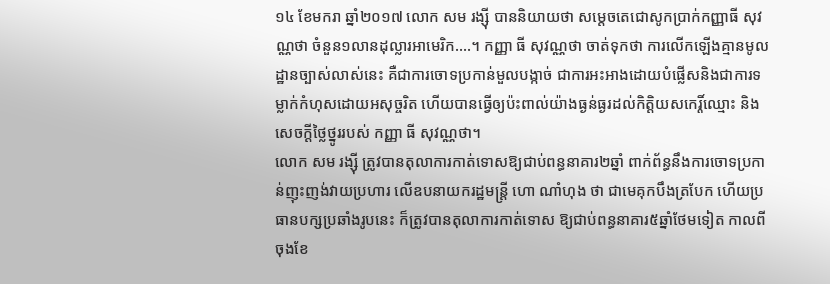១៤ ខែមករា ឆ្នាំ២០១៧ លោក សម រង្ស៊ី បាននិយាយថា សម្តេចតេជោសូកប្រាក់កញ្ញាធី សុវណ្ណថា ចំនួន១លានដុល្លារអាមេរិក....។ កញ្ញា ធី សុវណ្ណថា ចាត់ទុកថា ការលើកឡើងគ្មានមូលដ្ឋានច្បាស់លាស់នេះ គឺជាការចោទប្រកាន់មួលបង្កាច់ ជាការអះអាងដោយបំផ្លើសនិងជាការទម្លាក់កំហុសដោយអសុច្ចរិត ហើយបានធ្វើឲ្យប៉ះពាល់យ៉ាងធ្ងន់ធ្ងរដល់កិត្តិយសកេរ្តិ៍ឈ្មោះ និងសេចក្ដីថ្លៃថ្នូររបស់ កញ្ញា ធី សុវណ្ណថា។
លោក សម រង្ស៊ី ត្រូវបានតុលាការកាត់ទោសឱ្យជាប់ពន្ធនាគារ២ឆ្នាំ ពាក់ព័ន្ធនឹងការចោទប្រកាន់ញុះញង់វាយប្រហារ លើឧបនាយករដ្ឋមន្រ្តី ហោ ណាំហុង ថា ជាមេគុកបឹងត្របែក ហើយប្រធានបក្សប្រឆាំងរូបនេះ ក៏ត្រូវបានតុលាការកាត់ទោស ឱ្យជាប់ពន្ធនាគារ៥ឆ្នាំថែមទៀត កាលពីចុងខែ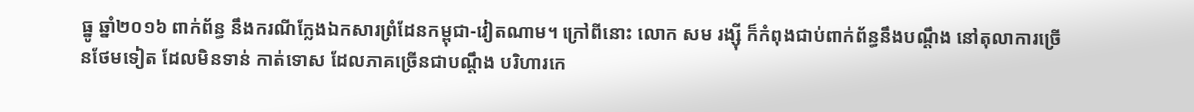ធ្នូ ឆ្នាំ២០១៦ ពាក់ព័ន្ធ នឹងករណីក្លែងឯកសារព្រំដែនកម្ពុជា-វៀតណាម។ ក្រៅពីនោះ លោក សម រង្ស៊ី ក៏កំពុងជាប់ពាក់ព័ន្ធនឹងបណ្តឹង នៅតុលាការច្រើនថែមទៀត ដែលមិនទាន់ កាត់ទោស ដែលភាគច្រើនជាបណ្តឹង បរិហារកេ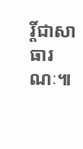រ្តិ៍ជាសាធារណៈ៕